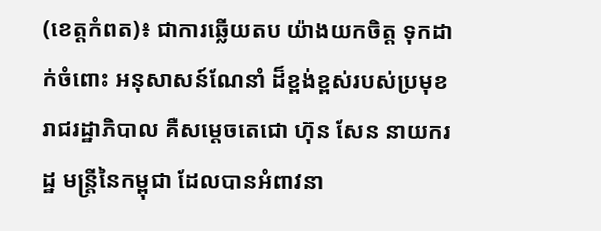(ខេត្តកំពត)៖ ជាការឆ្លើយតប យ៉ាងយកចិត្ត ទុកដាក់ចំពោះ អនុសាសន៍ណែនាំ ដ៏ខ្ពង់ខ្ពស់របស់ប្រមុខ រាជរដ្ឋាភិបាល គឺសម្ដេចតេជោ ហ៊ុន សែន នាយករដ្ឋ មន្ត្រីនៃកម្ពុជា ដែលបានអំពាវនា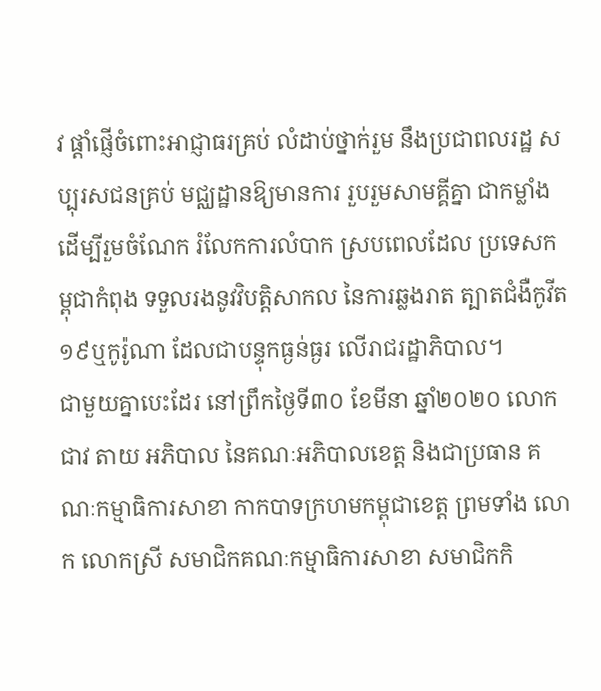វ ផ្ដាំផ្ញើចំពោះអាជ្ញាធរគ្រប់ លំដាប់ថ្នាក់រួម នឹងប្រជាពលរដ្ឋ សប្បុរសជនគ្រប់ មជ្ឈដ្ឋានឱ្យមានការ រួបរួមសាមគ្គីគ្នា ជាកម្លាំង ដើម្បីរួមចំណែក រំលែកការលំបាក ស្របពេលដែល ប្រទេសកម្ពុជាកំពុង ទទួលរងនូវវិបត្តិសាកល នៃការឆ្លងរាត ត្បាតជំងឺកូវីត១៩ឬកូរ៉ូណា ដែលជាបន្ទុកធ្ងន់ធ្ងរ លើរាជរដ្ឋាភិបាល។
ជាមួយគ្នាបេះដែរ នៅព្រឹកថ្ងៃទី៣០ ខែមីនា ឆ្នាំ២០២០ លោក ជាវ តាយ អភិបាល នៃគណៈអភិបាលខេត្ត និងជាប្រធាន គណៈកម្មាធិការសាខា កាកបាទក្រហមកម្ពុជាខេត្ត ព្រមទាំង លោក លោកស្រី សមាជិកគណៈកម្មាធិការសាខា សមាជិកកិ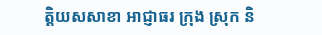ត្តិយសសាខា អាជ្ញាធរ ក្រុង ស្រុក និ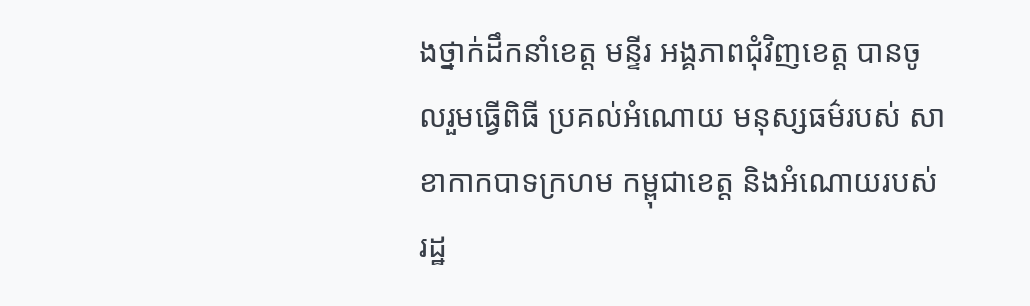ងថ្នាក់ដឹកនាំខេត្ត មន្ទីរ អង្គភាពជុំវិញខេត្ត បានចូលរួមធ្វើពិធី ប្រគល់អំណោយ មនុស្សធម៌របស់ សាខាកាកបាទក្រហម កម្ពុជាខេត្ត និងអំណោយរបស់ រដ្ឋ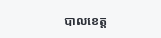បាលខេត្ត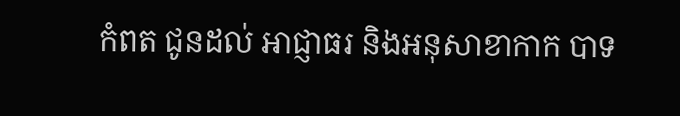កំពត ជូនដល់ អាជ្ញាធរ និងអនុសាខាកាក បាទ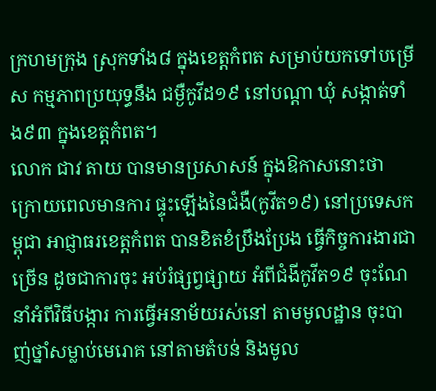ក្រហមក្រុង ស្រុកទាំង៨ ក្នុងខេត្តកំពត សម្រាប់យកទៅបម្រើស កម្មភាពប្រយុទ្ធនឹង ជម្ងឺកូវីដ១៩ នៅបណ្ដា ឃុំ សង្កាត់ទាំង៩៣ ក្នុងខេត្តកំពត។
លោក ជាវ តាយ បានមានប្រសាសន៍ ក្នុងឱកាសនោះថា ក្រោយពេលមានការ ផ្ទុះឡើងនៃជំងឺ(កូវីត១៩) នៅប្រទេសកម្ពុជា អាជ្ញាធរខេត្តកំពត បានខិតខំប្រឹងប្រែង ធ្វើកិច្ចការងារជាច្រើន ដូចជាការចុះ អប់រំផ្សព្វផ្សាយ អំពីជំងីកូវីត១៩ ចុះណែនាំអំពីវិធីបង្ការ ការធ្វើអនាម័យរស់នៅ តាមមូលដ្ឋាន ចុះបាញ់ថ្នាំសម្លាប់មេរោគ នៅតាមតំបន់ និងមូល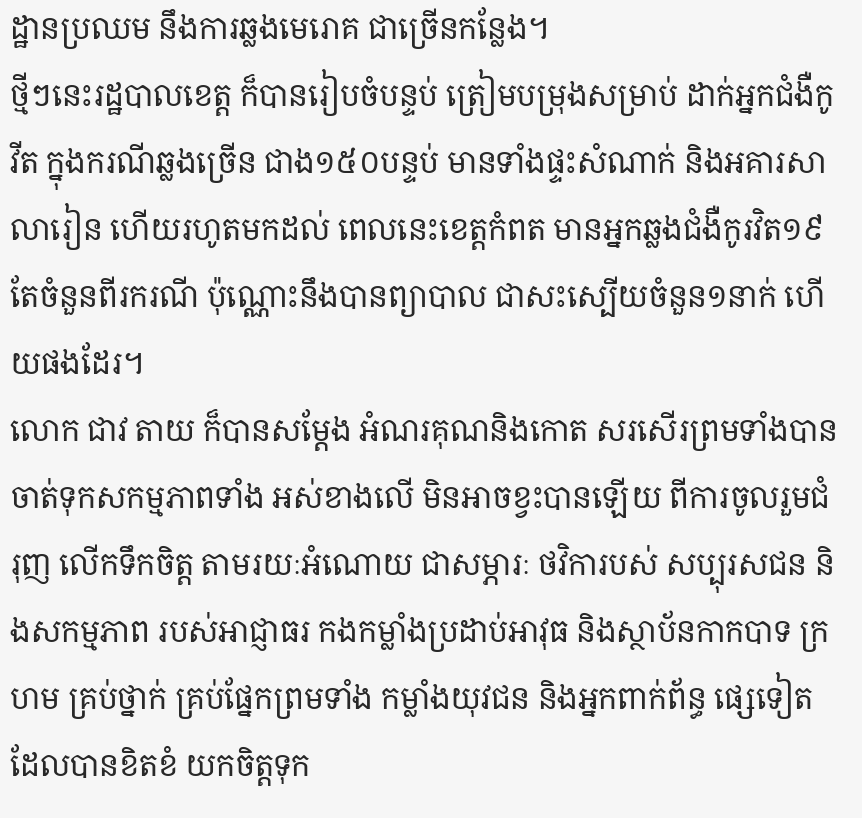ដ្ឋានប្រឈម នឹងការឆ្លងមេរោគ ជាច្រើនកន្លែង។
ថ្មីៗនេះរដ្ឋបាលខេត្ត ក៏បានរៀបចំបន្ទប់ ត្រៀមបម្រុងសម្រាប់ ដាក់អ្នកជំងឺកូវីត ក្នុងករណីឆ្លងច្រើន ជាង១៥០បន្ទប់ មានទាំងផ្ទះសំណាក់ និងអគារសាលារៀន ហើយរហូតមកដល់ ពេលនេះខេត្តកំពត មានអ្នកឆ្លងជំងឺកូរវិត១៩ តែចំនួនពីរករណី ប៉ុណ្ណោះនឹងបានព្យាបាល ជាសះស្បើយចំនួន១នាក់ ហើយផងដែរ។
លោក ជាវ តាយ ក៏បានសម្ដែង អំណរគុណនិងកោត សរសើរព្រមទាំងបាន ចាត់ទុកសកម្មភាពទាំង អស់ខាងលើ មិនអាចខ្វះបានឡើយ ពីការចូលរួមជំរុញ លើកទឹកចិត្ត តាមរយៈអំណោយ ជាសម្ភារៈ ថវិការបស់ សប្បុរសជន និងសកម្មភាព របស់អាជ្ញាធរ កងកម្លាំងប្រដាប់អាវុធ និងស្ថាប័នកាកបាទ ក្រហម គ្រប់ថ្នាក់ គ្រប់ផ្នែកព្រមទាំង កម្លាំងយុវជន និងអ្នកពាក់ព័ន្ធ ផ្សេទៀត ដែលបានខិតខំ យកចិត្តទុក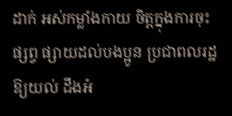ដាក់ អស់កម្លាំងកាយ ចិត្តក្នុងការចុះផ្សព្វ ផ្សាយដល់បងប្អូន ប្រជាពលរដ្ឋឱ្យយល់ ដឹងអំ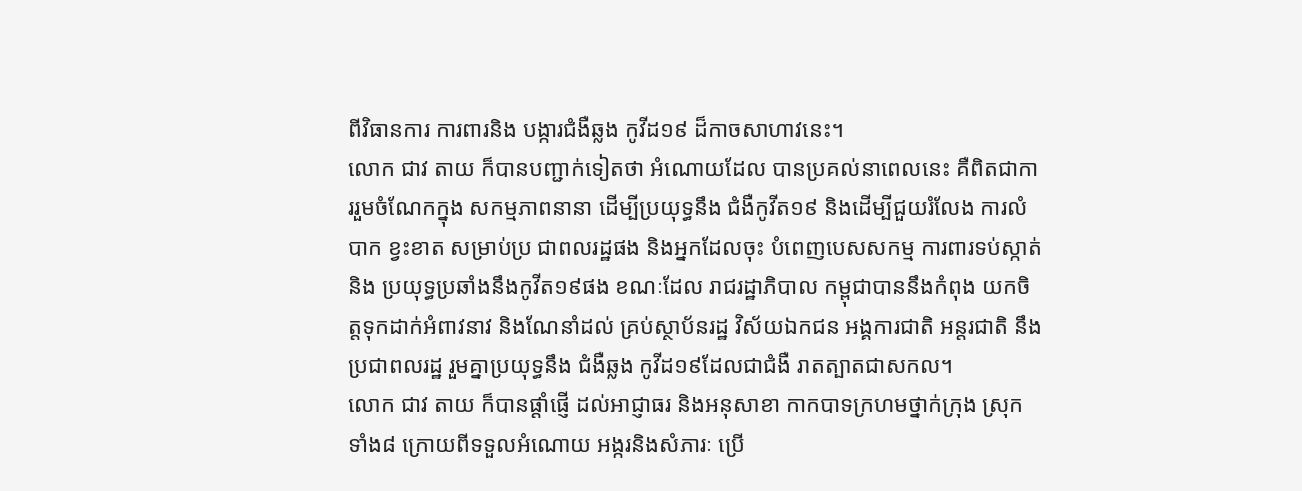ពីវិធានការ ការពារនិង បង្ការជំងឺឆ្លង កូវីដ១៩ ដ៏កាចសាហាវនេះ។
លោក ជាវ តាយ ក៏បានបញ្ជាក់ទៀតថា អំណោយដែល បានប្រគល់នាពេលនេះ គឺពិតជាការរួមចំណែកក្នុង សកម្មភាពនានា ដើម្បីប្រយុទ្ធនឹង ជំងឺកូវីត១៩ និងដើម្បីជួយរំលែង ការលំបាក ខ្វះខាត សម្រាប់ប្រ ជាពលរដ្ឋផង និងអ្នកដែលចុះ បំពេញបេសសកម្ម ការពារទប់ស្កាត់ និង ប្រយុទ្ធប្រឆាំងនឹងកូវីត១៩ផង ខណៈដែល រាជរដ្ឋាភិបាល កម្ពុជាបាននឹងកំពុង យកចិត្តទុកដាក់អំពាវនាវ និងណែនាំដល់ គ្រប់ស្ថាប័នរដ្ឋ វិស័យឯកជន អង្គការជាតិ អន្តរជាតិ នឹងប្រជាពលរដ្ឋ រួមគ្នាប្រយុទ្ធនឹង ជំងឺឆ្លង កូវីដ១៩ដែលជាជំងឺ រាតត្បាតជាសកល។
លោក ជាវ តាយ ក៏បានផ្ដាំផ្ញើ ដល់អាជ្ញាធរ និងអនុសាខា កាកបាទក្រហមថ្នាក់ក្រុង ស្រុក ទាំង៨ ក្រោយពីទទួលអំណោយ អង្ករនិងសំភារៈ ប្រើ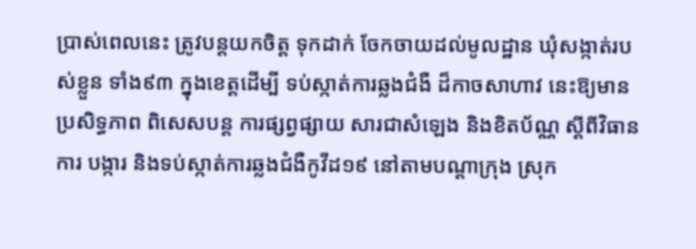ប្រាស់ពេលនេះ ត្រូវបន្តយកចិត្ត ទុកដាក់ ចែកចាយដល់មូលដ្ឋាន ឃុំសង្កាត់របស់ខ្លួន ទាំង៩៣ ក្នុងខេត្តដើម្បី ទប់ស្កាត់ការឆ្លងជំងឺ ដ៏កាចសាហាវ នេះឱ្យមានប្រសិទ្ធភាព ពិសេសបន្ត ការផ្សព្វផ្សាយ សារជាសំឡេង និងខិតប័ណ្ណ ស្ដីពីវិធានការ បង្ការ និងទប់ស្កាត់ការឆ្លងជំងឺកូវីដ១៩ នៅតាមបណ្ដាក្រុង ស្រុក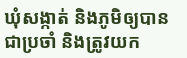ឃុំសង្កាត់ និងភូមិឲ្យបានជាប្រចាំ និងត្រូវយក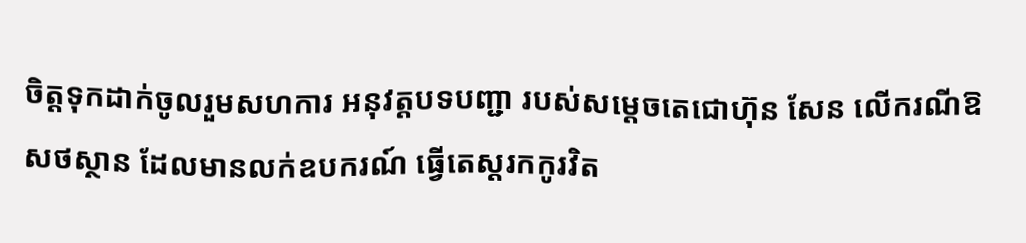ចិត្តទុកដាក់ចូលរួមសហការ អនុវត្តបទបញ្ជា របស់សម្ដេចតេជោហ៊ុន សែន លើករណីឱសថស្ថាន ដែលមានលក់ឧបករណ៍ ធ្វើតេស្តរកកូរវិត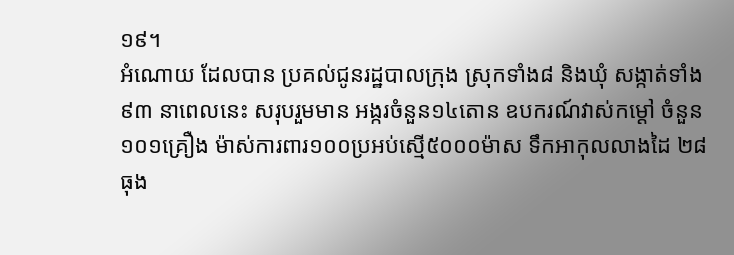១៩។
អំណោយ ដែលបាន ប្រគល់ជូនរដ្ឋបាលក្រុង ស្រុកទាំង៨ និងឃុំ សង្កាត់ទាំង៩៣ នាពេលនេះ សរុបរួមមាន អង្ករចំនួន១៤តោន ឧបករណ៍វាស់កម្តៅ ចំនួន១០១គ្រឿង ម៉ាស់ការពារ១០០ប្រអប់ស្មើ៥០០០ម៉ាស ទឹកអាកុលលាងដៃ ២៨ធុង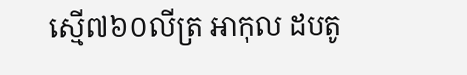ស្មើ៧៦០លីត្រ អាកុល ដបតូ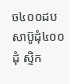ច៤០០ដប សាប៊ូដុំ៤០០ដុំ ស្ទិក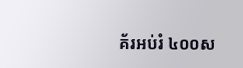គ័រអប់រំ ៤០០ស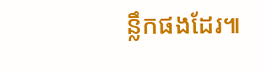ន្លឹកផងដែរ៕